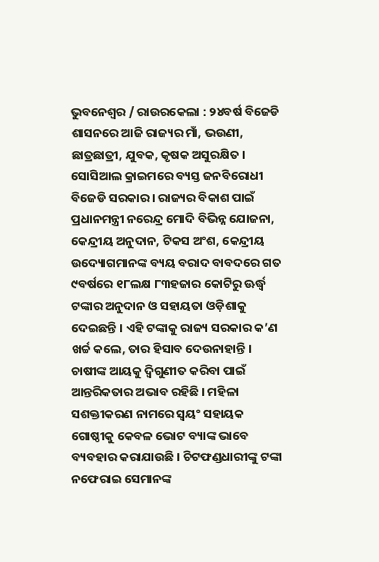ଭୁବନେଶ୍ୱର / ରାଉରକେଲା : ୨୪ବର୍ଷ ବିଜେଡି ଶାସନରେ ଆଜି ରାଜ୍ୟର ମାଁ, ଭଉଣୀ, ଛାତ୍ରଛାତ୍ରୀ, ଯୁବକ, କୃଷକ ଅସୁରକ୍ଷିତ । ସୋସିଆଲ କ୍ରାଇମରେ ବ୍ୟସ୍ତ ଜନବିରୋଧୀ ବିଜେଡି ସରକାର । ରାଜ୍ୟର ବିକାଶ ପାଇଁ ପ୍ରଧାନମନ୍ତ୍ରୀ ନରେନ୍ଦ୍ର ମୋଦି ବିଭିନ୍ନ ଯୋଜନା, କେନ୍ଦ୍ରୀୟ ଅନୁଦାନ, ଟିକସ ଅଂଶ, କେନ୍ଦ୍ରୀୟ ଉଦ୍ୟୋଗମାନଙ୍କ ବ୍ୟୟ ବରାଦ ବାବଦରେ ଗତ ୯ବର୍ଷରେ ୧୮ଲକ୍ଷ ୮୩ହଜାର କୋଟିରୁ ଊର୍ଦ୍ଧ୍ୱ ଟଙ୍କାର ଅନୁଦାନ ଓ ସହାୟତା ଓଡ଼ିଶାକୁ ଦେଇଛନ୍ତି । ଏହି ଟଙ୍କାକୁ ରାଜ୍ୟ ସରକାର କ’ଣ ଖର୍ଚ୍ଚ କଲେ, ତାର ହିସାବ ଦେଉନାହାନ୍ତି । ଚାଷୀଙ୍କ ଆୟକୁ ଦ୍ୱିଗୁଣୀତ କରିବା ପାଇଁ ଆନ୍ତରିକତାର ଅଭାବ ରହିଛି । ମହିଳା ସଶକ୍ତୀକରଣ ନାମରେ ସ୍ୱୟଂ ସହାୟକ ଗୋଷ୍ଠୀକୁ କେବଳ ଭୋଟ ବ୍ୟାଙ୍କ ଭାବେ ବ୍ୟବହାର କରାଯାଉଛି । ଚିଟଫଣ୍ଡଧାରୀଙ୍କୁ ଟଙ୍କା ନଫେରାଇ ସେମାନଙ୍କ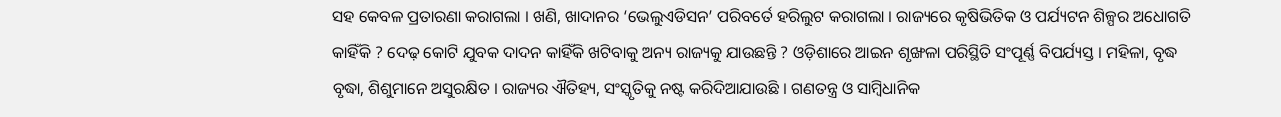ସହ କେବଳ ପ୍ରତାରଣା କରାଗଲା । ଖଣି, ଖାଦାନର ‘ଭେଲୁଏଡିସନ’ ପରିବର୍ତେ ହରିଲୁଟ କରାଗଲା । ରାଜ୍ୟରେ କୃଷିଭିତିକ ଓ ପର୍ଯ୍ୟଟନ ଶିଳ୍ପର ଅଧୋଗତି କାହିଁକି ? ଦେଢ଼ କୋଟି ଯୁବକ ଦାଦନ କାହିଁକି ଖଟିବାକୁ ଅନ୍ୟ ରାଜ୍ୟକୁ ଯାଉଛନ୍ତି ? ଓଡ଼ିଶାରେ ଆଇନ ଶୃଙ୍ଖଳା ପରିସ୍ଥିତି ସଂପୂର୍ଣ୍ଣ ବିପର୍ଯ୍ୟସ୍ତ । ମହିଳା, ବୃଦ୍ଧ ବୃଦ୍ଧା, ଶିଶୁମାନେ ଅସୁରକ୍ଷିତ । ରାଜ୍ୟର ଐତିହ୍ୟ, ସଂସ୍କୃତିକୁ ନଷ୍ଟ କରିଦିଆଯାଉଛି । ଗଣତନ୍ତ୍ର ଓ ସାମ୍ବିଧାନିକ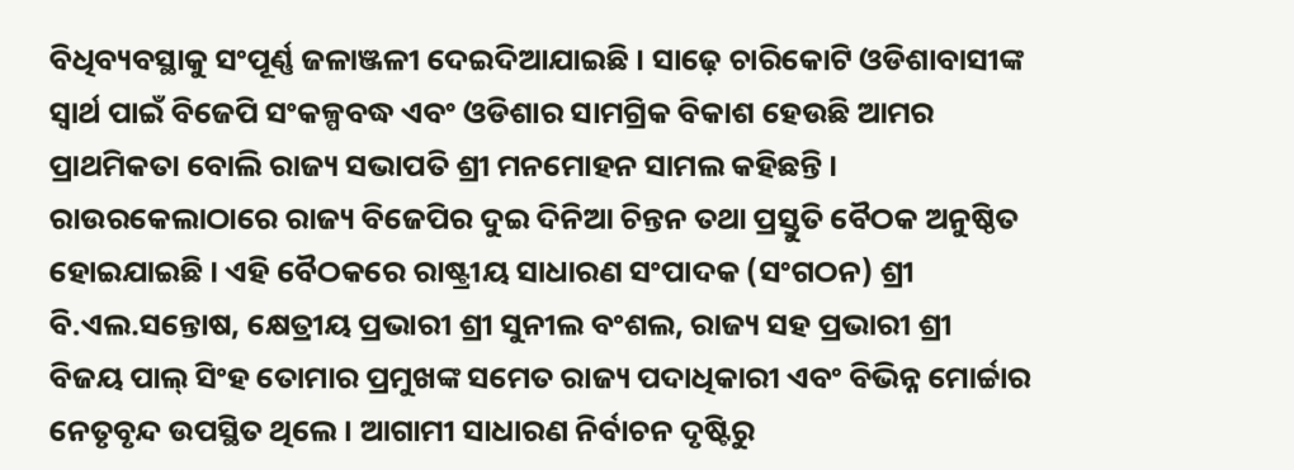ବିଧିବ୍ୟବସ୍ଥାକୁ ସଂପୂର୍ଣ୍ଣ ଜଳାଞ୍ଜଳୀ ଦେଇଦିଆଯାଇଛି । ସାଢ଼େ ଚାରିକୋଟି ଓଡିଶାବାସୀଙ୍କ ସ୍ୱାର୍ଥ ପାଇଁ ବିଜେପି ସଂକଳ୍ପବଦ୍ଧ ଏବଂ ଓଡିଶାର ସାମଗ୍ରିକ ବିକାଶ ହେଉଛି ଆମର ପ୍ରାଥମିକତା ବୋଲି ରାଜ୍ୟ ସଭାପତି ଶ୍ରୀ ମନମୋହନ ସାମଲ କହିଛନ୍ତି । ରାଉରକେଲାଠାରେ ରାଜ୍ୟ ବିଜେପିର ଦୁଇ ଦିନିଆ ଚିନ୍ତନ ତଥା ପ୍ରସ୍ତୁତି ବୈଠକ ଅନୁଷ୍ଠିତ ହୋଇଯାଇଛି । ଏହି ବୈଠକରେ ରାଷ୍ଟ୍ରୀୟ ସାଧାରଣ ସଂପାଦକ (ସଂଗଠନ) ଶ୍ରୀ ବି.ଏଲ.ସନ୍ତୋଷ, କ୍ଷେତ୍ରୀୟ ପ୍ରଭାରୀ ଶ୍ରୀ ସୁନୀଲ ବଂଶଲ, ରାଜ୍ୟ ସହ ପ୍ରଭାରୀ ଶ୍ରୀ ବିଜୟ ପାଲ୍ ସିଂହ ତୋମାର ପ୍ରମୁଖଙ୍କ ସମେତ ରାଜ୍ୟ ପଦାଧିକାରୀ ଏବଂ ବିଭିନ୍ନ ମୋର୍ଚ୍ଚାର ନେତୃବୃନ୍ଦ ଉପସ୍ଥିତ ଥିଲେ । ଆଗାମୀ ସାଧାରଣ ନିର୍ବାଚନ ଦୃଷ୍ଟିରୁ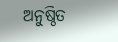ଅନୁଷ୍ଠିତ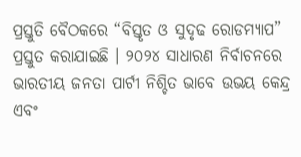ପ୍ରସ୍ତୁତି ବୈଠକରେ “ବିସ୍ତୃତ ଓ ସୁଦୃଢ ରୋଡମ୍ୟାପ” ପ୍ରସ୍ତୁତ କରାଯାଇଛି । ୨୦୨୪ ସାଧାରଣ ନିର୍ବାଚନରେ ଭାରତୀୟ ଜନତା ପାର୍ଟୀ ନିଶ୍ଚିତ ଭାବେ ଉଭୟ କେନ୍ଦ୍ର ଏବଂ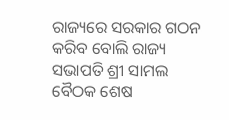ରାଜ୍ୟରେ ସରକାର ଗଠନ କରିବ ବୋଲି ରାଜ୍ୟ ସଭାପତି ଶ୍ରୀ ସାମଲ ବୈଠକ ଶେଷ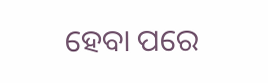ହେବା ପରେ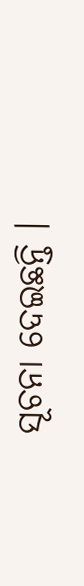ସୂଚନା ଦେଇଛନ୍ତି ।